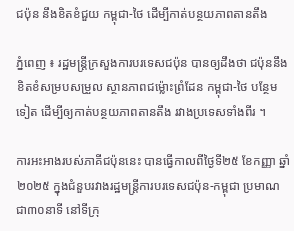ជប៉ុន នឹងខិតខំជួយ កម្ពុជា-ថៃ ដើម្បីកាត់បន្ថយភាពតានតឹង

ភ្នំពេញ ៖ រដ្ឋមន្រ្តីក្រសួងការបរទេសជប៉ុន បានឲ្យដឹងថា ជប៉ុននឹងខិតខំសម្របសម្រួល ស្ថានភាពជម្ល៉ោះព្រំដែន កម្ពុជា-ថៃ បន្ថែមទៀត ដើម្បីឲ្យកាត់បន្ថយភាពតានតឹង រវាងប្រទេសទាំងពីរ ។

ការអះអាងរបស់ភាគីជប៉ុននេះ បានធ្វើកាលពីថ្ងៃទី២៥ ខែកញ្ញា ឆ្នាំ២០២៥ ក្នុងជំនួបរវាងរដ្ឋមន្រ្តីការបរទេសជប៉ុន-កម្ពុជា ប្រមាណជា៣០នាទី នៅទីក្រុ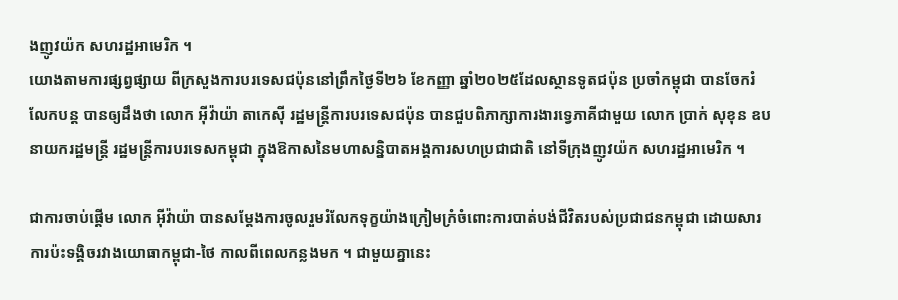ងញូវយ៉ក សហរដ្ឋអាមេរិក ។
យោងតាមការផ្សព្វផ្សាយ ពីក្រសួងការបរទេសជប៉ុននៅព្រឹកថ្ងៃទី២៦ ខែកញ្ញា ឆ្នាំ២០២៥ដែលស្ថានទូតជប៉ុន ប្រចាំកម្ពុជា បានចែករំលែកបន្ត បានឲ្យដឹងថា លោក អ៊ីវ៉ាយ៉ា តាកេស៊ី រដ្ឋមន្ត្រីការបរទេសជប៉ុន បានជួបពិភាក្សាការងារទ្វេភាគីជាមួយ លោក ប្រាក់ សុខុន ឧបនាយករដ្ឋមន្ត្រី រដ្ឋមន្ត្រីការបរទេសកម្ពុជា ក្នុងឱកាសនៃមហាសន្និបាតអង្គការសហប្រជាជាតិ នៅទីក្រុងញូវយ៉ក សហរដ្ឋអាមេរិក ។

ជាការចាប់ផ្តើម លោក អ៊ីវ៉ាយ៉ា បានសម្តែងការចូលរួមរំលែកទុក្ខយ៉ាងក្រៀមក្រំចំពោះការបាត់បង់ជីវិតរបស់ប្រជាជនកម្ពុជា ដោយសារការប៉ះទង្គិចរវាងយោធាកម្ពុជា-ថៃ កាលពីពេលកន្លងមក ។ ជាមួយគ្នានេះ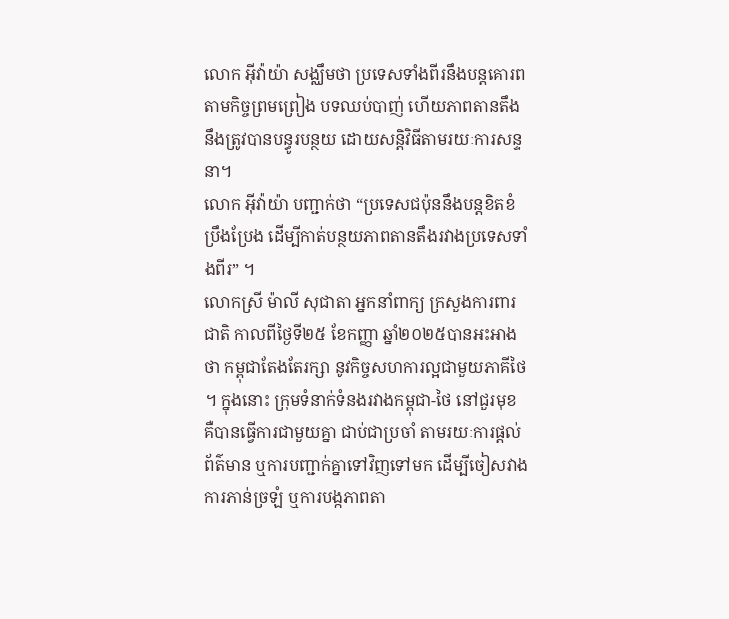លោក អ៊ីវ៉ាយ៉ា សង្ឈឹមថា ប្រទេសទាំងពីរនឹងបន្តគោរពតាមកិច្ចព្រមព្រៀង បទឈប់បាញ់ ហើយភាពតានតឹង នឹងត្រូវបានបន្ធូរបន្ថយ ដោយសន្តិវិធីតាមរយៈការសន្ទនា។
លោក អ៊ីវ៉ាយ៉ា បញ្ជាក់ថា “ប្រទេសជប៉ុននឹងបន្តខិតខំប្រឹងប្រែង ដើម្បីកាត់បន្ថយភាពតានតឹងរវាងប្រទេសទាំងពីរ” ។
លោកស្រី ម៉ាលី សុជាតា អ្នកនាំពាក្យ ក្រសួងការពារជាតិ កាលពីថ្ងៃទី២៥ ខែកញ្ញា ឆ្នាំ២០២៥បានអះអាងថា កម្ពុជាតែងតែរក្សា នូវកិច្ចសហការល្អជាមួយភាគីថៃ ។ ក្នុងនោះ ក្រុមទំនាក់ទំនងរវាងកម្ពុជា-ថៃ នៅជួរមុខ គឺបានធ្វើការជាមួយគ្នា ជាប់ជាប្រចាំ តាមរយៈការផ្តល់ព័ត៌មាន ឬការបញ្ជាក់គ្នាទៅវិញទៅមក ដើម្បីចៀសវាងការភាន់ច្រឡំ ឬការបង្កភាពតា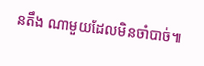នតឹង ណាមួយដែលមិនចាំបាច់៕